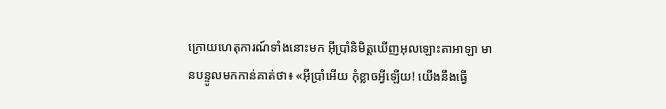ក្រោយហេតុការណ៍ទាំងនោះមក អ៊ីប្រាំនិមិត្តឃើញអុលឡោះតាអាឡា មានបន្ទូលមកកាន់គាត់ថា៖ «អ៊ីប្រាំអើយ កុំខ្លាចអ្វីឡើយ! យើងនឹងធ្វើ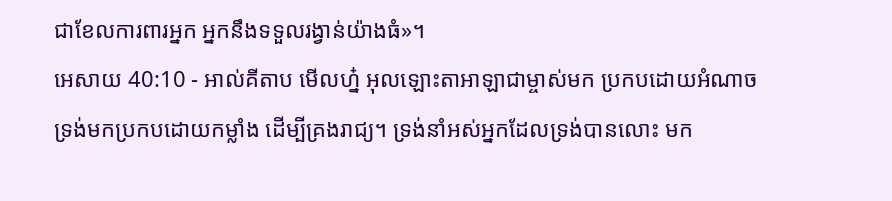ជាខែលការពារអ្នក អ្នកនឹងទទួលរង្វាន់យ៉ាងធំ»។
អេសាយ 40:10 - អាល់គីតាប មើលហ្ន៎ អុលឡោះតាអាឡាជាម្ចាស់មក ប្រកបដោយអំណាច ទ្រង់មកប្រកបដោយកម្លាំង ដើម្បីគ្រងរាជ្យ។ ទ្រង់នាំអស់អ្នកដែលទ្រង់បានលោះ មក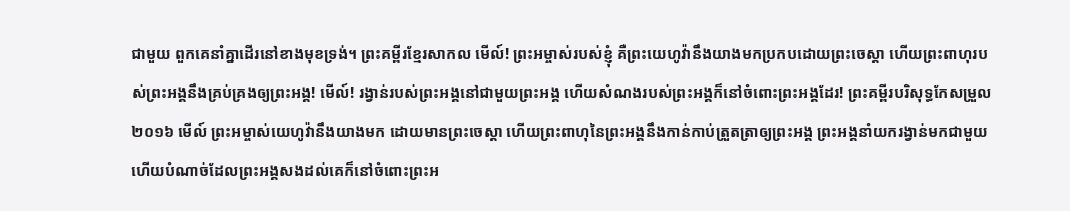ជាមួយ ពួកគេនាំគ្នាដើរនៅខាងមុខទ្រង់។ ព្រះគម្ពីរខ្មែរសាកល មើល៍! ព្រះអម្ចាស់របស់ខ្ញុំ គឺព្រះយេហូវ៉ានឹងយាងមកប្រកបដោយព្រះចេស្ដា ហើយព្រះពាហុរបស់ព្រះអង្គនឹងគ្រប់គ្រងឲ្យព្រះអង្គ! មើល៍! រង្វាន់របស់ព្រះអង្គនៅជាមួយព្រះអង្គ ហើយសំណងរបស់ព្រះអង្គក៏នៅចំពោះព្រះអង្គដែរ! ព្រះគម្ពីរបរិសុទ្ធកែសម្រួល ២០១៦ មើល៍ ព្រះអម្ចាស់យេហូវ៉ានឹងយាងមក ដោយមានព្រះចេស្តា ហើយព្រះពាហុនៃព្រះអង្គនឹងកាន់កាប់ត្រួតត្រាឲ្យព្រះអង្គ ព្រះអង្គនាំយករង្វាន់មកជាមួយ ហើយបំណាច់ដែលព្រះអង្គសងដល់គេក៏នៅចំពោះព្រះអ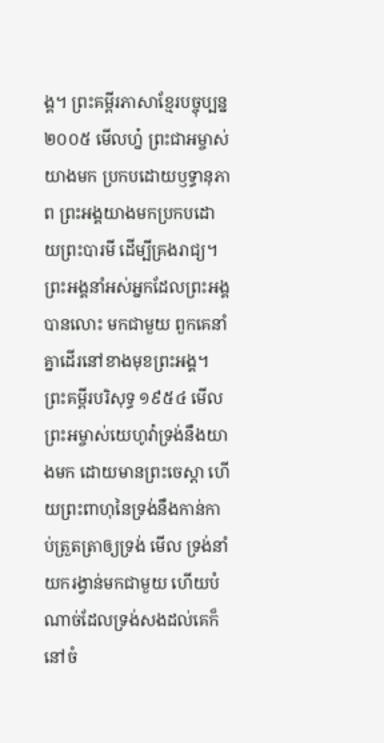ង្គ។ ព្រះគម្ពីរភាសាខ្មែរបច្ចុប្បន្ន ២០០៥ មើលហ្ន៎ ព្រះជាអម្ចាស់យាងមក ប្រកបដោយឫទ្ធានុភាព ព្រះអង្គយាងមកប្រកបដោយព្រះបារមី ដើម្បីគ្រងរាជ្យ។ ព្រះអង្គនាំអស់អ្នកដែលព្រះអង្គបានលោះ មកជាមួយ ពួកគេនាំគ្នាដើរនៅខាងមុខព្រះអង្គ។ ព្រះគម្ពីរបរិសុទ្ធ ១៩៥៤ មើល ព្រះអម្ចាស់យេហូវ៉ាទ្រង់នឹងយាងមក ដោយមានព្រះចេស្តា ហើយព្រះពាហុនៃទ្រង់នឹងកាន់កាប់ត្រួតត្រាឲ្យទ្រង់ មើល ទ្រង់នាំយករង្វាន់មកជាមួយ ហើយបំណាច់ដែលទ្រង់សងដល់គេក៏នៅចំ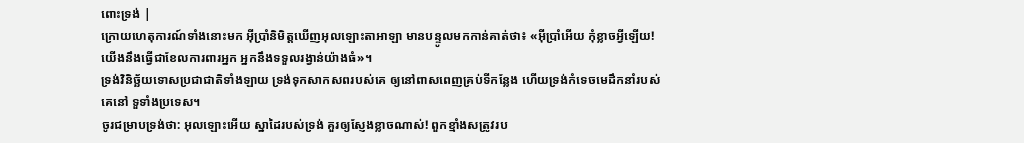ពោះទ្រង់ |
ក្រោយហេតុការណ៍ទាំងនោះមក អ៊ីប្រាំនិមិត្តឃើញអុលឡោះតាអាឡា មានបន្ទូលមកកាន់គាត់ថា៖ «អ៊ីប្រាំអើយ កុំខ្លាចអ្វីឡើយ! យើងនឹងធ្វើជាខែលការពារអ្នក អ្នកនឹងទទួលរង្វាន់យ៉ាងធំ»។
ទ្រង់វិនិច្ឆ័យទោសប្រជាជាតិទាំងឡាយ ទ្រង់ទុកសាកសពរបស់គេ ឲ្យនៅពាសពេញគ្រប់ទីកន្លែង ហើយទ្រង់កំទេចមេដឹកនាំរបស់គេនៅ ទួទាំងប្រទេស។
ចូរជម្រាបទ្រង់ថា: អុលឡោះអើយ ស្នាដៃរបស់ទ្រង់ គួរឲ្យស្ញែងខ្លាចណាស់! ពួកខ្មាំងសត្រូវរប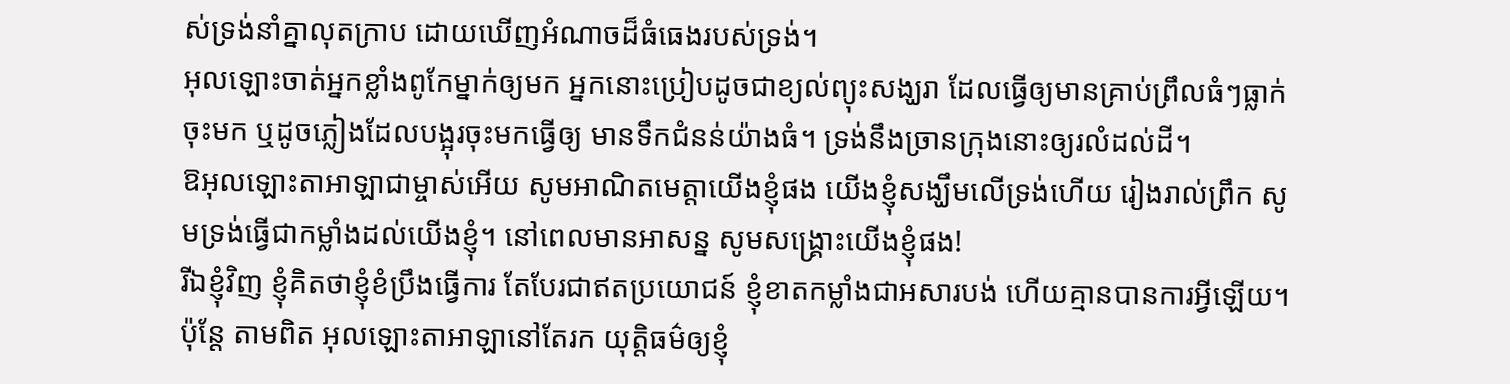ស់ទ្រង់នាំគ្នាលុតក្រាប ដោយឃើញអំណាចដ៏ធំធេងរបស់ទ្រង់។
អុលឡោះចាត់អ្នកខ្លាំងពូកែម្នាក់ឲ្យមក អ្នកនោះប្រៀបដូចជាខ្យល់ព្យុះសង្ឃរា ដែលធ្វើឲ្យមានគ្រាប់ព្រឹលធំៗធ្លាក់ចុះមក ឬដូចភ្លៀងដែលបង្អុរចុះមកធ្វើឲ្យ មានទឹកជំនន់យ៉ាងធំ។ ទ្រង់នឹងច្រានក្រុងនោះឲ្យរលំដល់ដី។
ឱអុលឡោះតាអាឡាជាម្ចាស់អើយ សូមអាណិតមេត្តាយើងខ្ញុំផង យើងខ្ញុំសង្ឃឹមលើទ្រង់ហើយ រៀងរាល់ព្រឹក សូមទ្រង់ធ្វើជាកម្លាំងដល់យើងខ្ញុំ។ នៅពេលមានអាសន្ន សូមសង្គ្រោះយើងខ្ញុំផង!
រីឯខ្ញុំវិញ ខ្ញុំគិតថាខ្ញុំខំប្រឹងធ្វើការ តែបែរជាឥតប្រយោជន៍ ខ្ញុំខាតកម្លាំងជាអសារបង់ ហើយគ្មានបានការអ្វីឡើយ។ ប៉ុន្តែ តាមពិត អុលឡោះតាអាឡានៅតែរក យុត្តិធម៌ឲ្យខ្ញុំ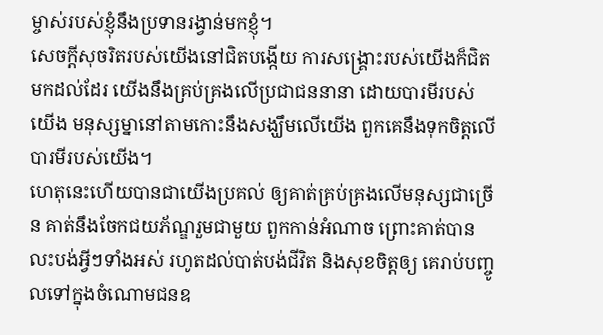ម្ចាស់របស់ខ្ញុំនឹងប្រទានរង្វាន់មកខ្ញុំ។
សេចក្ដីសុចរិតរបស់យើងនៅជិតបង្កើយ ការសង្គ្រោះរបស់យើងក៏ជិតមកដល់ដែរ យើងនឹងគ្រប់គ្រងលើប្រជាជននានា ដោយបារមីរបស់យើង មនុស្សម្នានៅតាមកោះនឹងសង្ឃឹមលើយើង ពួកគេនឹងទុកចិត្តលើបារមីរបស់យើង។
ហេតុនេះហើយបានជាយើងប្រគល់ ឲ្យគាត់គ្រប់គ្រងលើមនុស្សជាច្រើន គាត់នឹងចែកជយភ័ណ្ឌរួមជាមួយ ពួកកាន់អំណាច ព្រោះគាត់បានលះបង់អ្វីៗទាំងអស់ រហូតដល់បាត់បង់ជីវិត និងសុខចិត្តឲ្យ គេរាប់បញ្ចូលទៅក្នុងចំណោមជនឧ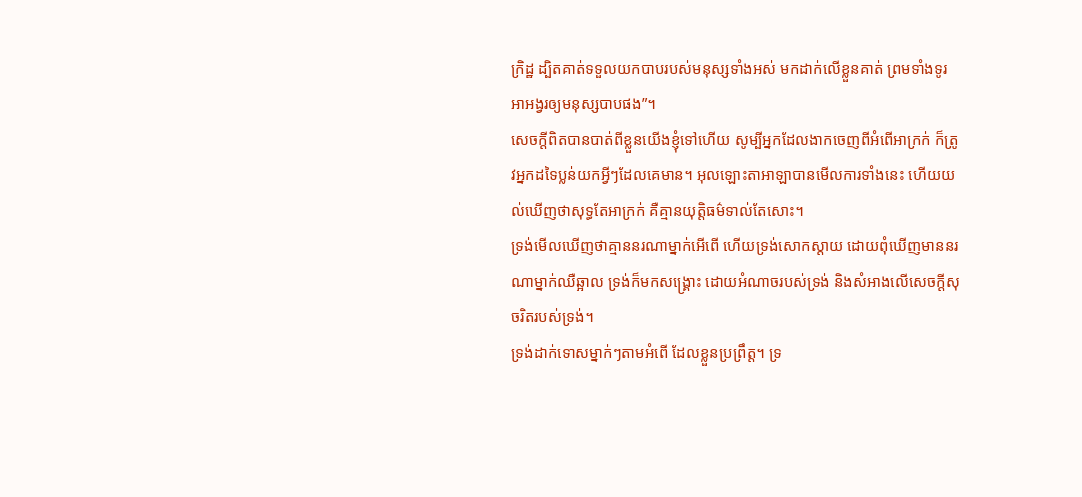ក្រិដ្ឋ ដ្បិតគាត់ទទួលយកបាបរបស់មនុស្សទាំងអស់ មកដាក់លើខ្លួនគាត់ ព្រមទាំងទូរអាអង្វរឲ្យមនុស្សបាបផង”។
សេចក្ដីពិតបានបាត់ពីខ្លួនយើងខ្ញុំទៅហើយ សូម្បីអ្នកដែលងាកចេញពីអំពើអាក្រក់ ក៏ត្រូវអ្នកដទៃប្លន់យកអ្វីៗដែលគេមាន។ អុលឡោះតាអាឡាបានមើលការទាំងនេះ ហើយយល់ឃើញថាសុទ្ធតែអាក្រក់ គឺគ្មានយុត្តិធម៌ទាល់តែសោះ។
ទ្រង់មើលឃើញថាគ្មាននរណាម្នាក់អើពើ ហើយទ្រង់សោកស្ដាយ ដោយពុំឃើញមាននរណាម្នាក់ឈឺឆ្អាល ទ្រង់ក៏មកសង្គ្រោះ ដោយអំណាចរបស់ទ្រង់ និងសំអាងលើសេចក្ដីសុចរិតរបស់ទ្រង់។
ទ្រង់ដាក់ទោសម្នាក់ៗតាមអំពើ ដែលខ្លួនប្រព្រឹត្ត។ ទ្រ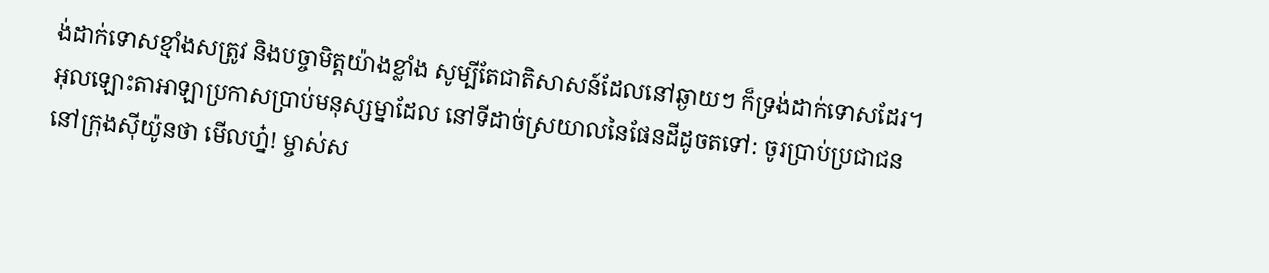ង់ដាក់ទោសខ្មាំងសត្រូវ និងបច្ចាមិត្តយ៉ាងខ្លាំង សូម្បីតែជាតិសាសន៍ដែលនៅឆ្ងាយៗ ក៏ទ្រង់ដាក់ទោសដែរ។
អុលឡោះតាអាឡាប្រកាសប្រាប់មនុស្សម្នាដែល នៅទីដាច់ស្រយាលនៃផែនដីដូចតទៅ: ចូរប្រាប់ប្រជាជននៅក្រុងស៊ីយ៉ូនថា មើលហ្ន៎! ម្ចាស់ស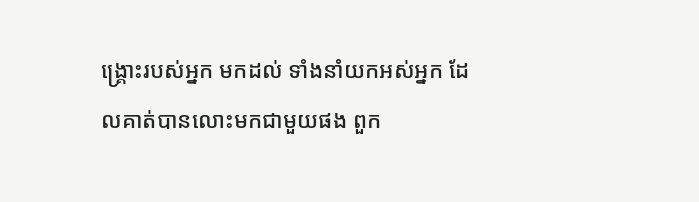ង្គ្រោះរបស់អ្នក មកដល់ ទាំងនាំយកអស់អ្នក ដែលគាត់បានលោះមកជាមួយផង ពួក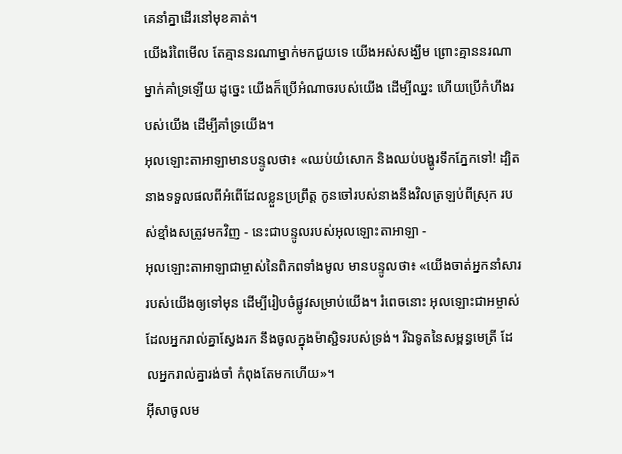គេនាំគ្នាដើរនៅមុខគាត់។
យើងរំពៃមើល តែគ្មាននរណាម្នាក់មកជួយទេ យើងអស់សង្ឃឹម ព្រោះគ្មាននរណាម្នាក់គាំទ្រឡើយ ដូច្នេះ យើងក៏ប្រើអំណាចរបស់យើង ដើម្បីឈ្នះ ហើយប្រើកំហឹងរបស់យើង ដើម្បីគាំទ្រយើង។
អុលឡោះតាអាឡាមានបន្ទូលថា៖ «ឈប់យំសោក និងឈប់បង្ហូរទឹកភ្នែកទៅ! ដ្បិតនាងទទួលផលពីអំពើដែលខ្លួនប្រព្រឹត្ត កូនចៅរបស់នាងនឹងវិលត្រឡប់ពីស្រុក របស់ខ្មាំងសត្រូវមកវិញ - នេះជាបន្ទូលរបស់អុលឡោះតាអាឡា -
អុលឡោះតាអាឡាជាម្ចាស់នៃពិភពទាំងមូល មានបន្ទូលថា៖ «យើងចាត់អ្នកនាំសាររបស់យើងឲ្យទៅមុន ដើម្បីរៀបចំផ្លូវសម្រាប់យើង។ រំពេចនោះ អុលឡោះជាអម្ចាស់ដែលអ្នករាល់គ្នាស្វែងរក នឹងចូលក្នុងម៉ាស្ជិទរបស់ទ្រង់។ រីឯទូតនៃសម្ពន្ធមេត្រី ដែលអ្នករាល់គ្នារង់ចាំ កំពុងតែមកហើយ»។
អ៊ីសាចូលម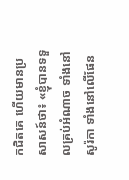កជិតគេ ហើយមានប្រសាសន៍ថា៖ «ខ្ញុំបានទទួលគ្រប់អំណាច ទាំងនៅសូរ៉កា ទាំងនៅលើផែន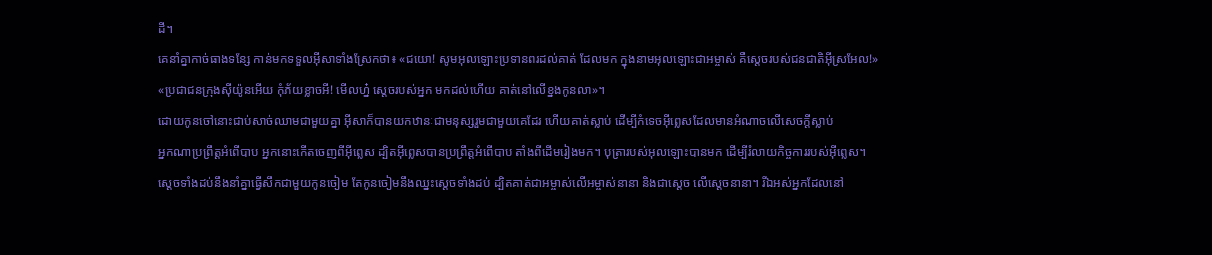ដី។
គេនាំគ្នាកាច់ធាងទន្សែ កាន់មកទទួលអ៊ីសាទាំងស្រែកថា៖ «ជយោ! សូមអុលឡោះប្រទានពរដល់គាត់ ដែលមក ក្នុងនាមអុលឡោះជាអម្ចាស់ គឺស្តេចរបស់ជនជាតិអ៊ីស្រអែល!»
«ប្រជាជនក្រុងស៊ីយ៉ូនអើយ កុំភ័យខ្លាចអី! មើលហ្ន៎ ស្តេចរបស់អ្នក មកដល់ហើយ គាត់នៅលើខ្នងកូនលា»។
ដោយកូនចៅនោះជាប់សាច់ឈាមជាមួយគ្នា អ៊ីសាក៏បានយកឋានៈជាមនុស្សរួមជាមួយគេដែរ ហើយគាត់ស្លាប់ ដើម្បីកំទេចអ៊ីព្លេសដែលមានអំណាចលើសេចក្ដីស្លាប់
អ្នកណាប្រព្រឹត្ដអំពើបាប អ្នកនោះកើតចេញពីអ៊ីព្លេស ដ្បិតអ៊ីព្លេសបានប្រព្រឹត្ដអំពើបាប តាំងពីដើមរៀងមក។ បុត្រារបស់អុលឡោះបានមក ដើម្បីរំលាយកិច្ចការរបស់អ៊ីព្លេស។
ស្ដេចទាំងដប់នឹងនាំគ្នាធ្វើសឹកជាមួយកូនចៀម តែកូនចៀមនឹងឈ្នះស្ដេចទាំងដប់ ដ្បិតគាត់ជាអម្ចាស់លើអម្ចាស់នានា និងជាស្តេច លើស្តេចនានា។ រីឯអស់អ្នកដែលនៅ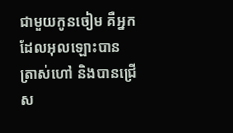ជាមួយកូនចៀម គឺអ្នកដែលអុលឡោះបានត្រាស់ហៅ និងបានជ្រើស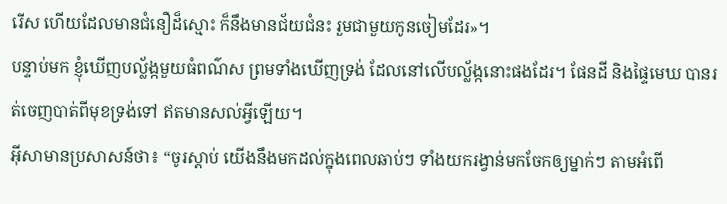រើស ហើយដែលមានជំនឿដ៏ស្មោះ ក៏នឹងមានជ័យជំនះ រួមជាមួយកូនចៀមដែរ»។
បន្ទាប់មក ខ្ញុំឃើញបល្ល័ង្កមួយធំពណ៌ស ព្រមទាំងឃើញទ្រង់ ដែលនៅលើបល្ល័ង្កនោះផងដែរ។ ផែនដី និងផ្ទៃមេឃ បានរត់ចេញបាត់ពីមុខទ្រង់ទៅ ឥតមានសល់អ្វីឡើយ។
អ៊ីសាមានប្រសាសន៍ថា៖ “ចូរស្ដាប់ យើងនឹងមកដល់ក្នុងពេលឆាប់ៗ ទាំងយករង្វាន់មកចែកឲ្យម្នាក់ៗ តាមអំពើ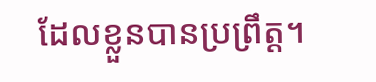ដែលខ្លួនបានប្រព្រឹត្ដ។